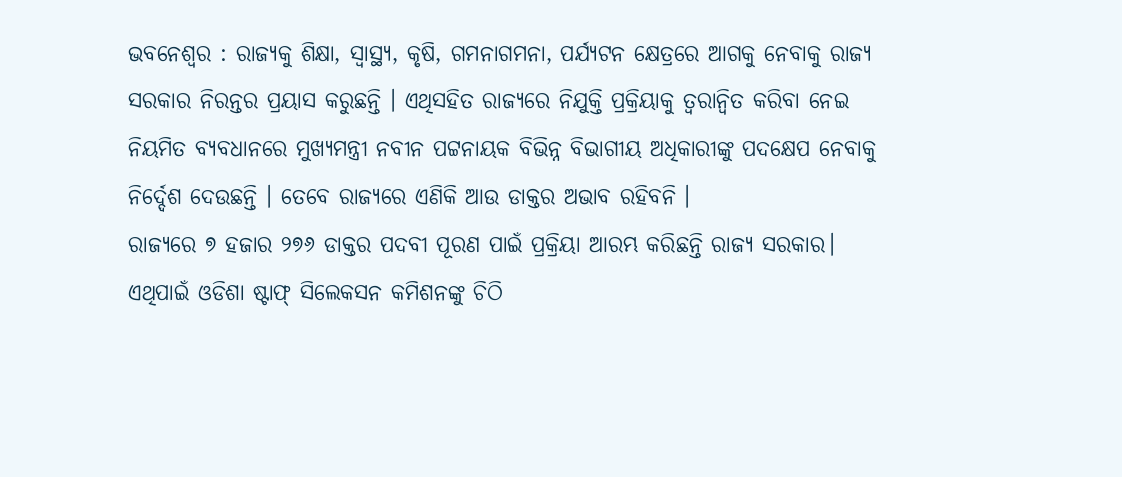ଭବନେଶ୍ୱର : ରାଜ୍ୟକୁ ଶିକ୍ଷା, ସ୍ୱାସ୍ଥ୍ୟ, କୃଷି, ଗମନାଗମନା, ପର୍ଯ୍ୟଟନ କ୍ଷେତ୍ରରେ ଆଗକୁ ନେବାକୁ ରାଜ୍ୟ ସରକାର ନିରନ୍ତର ପ୍ରୟାସ କରୁଛନ୍ତି । ଏଥିସହିତ ରାଜ୍ୟରେ ନିଯୁକ୍ତି ପ୍ରକ୍ରିୟାକୁ ତ୍ୱରାନ୍ୱିତ କରିବା ନେଇ ନିୟମିତ ବ୍ୟବଧାନରେ ମୁଖ୍ୟମନ୍ତ୍ରୀ ନବୀନ ପଟ୍ଟନାୟକ ବିଭିନ୍ନ ବିଭାଗୀୟ ଅଧିକାରୀଙ୍କୁ ପଦକ୍ଷେପ ନେବାକୁ ନିର୍ଦ୍ଦେଶ ଦେଉଛନ୍ତି । ତେବେ ରାଜ୍ୟରେ ଏଣିକି ଆଉ ଡାକ୍ତର ଅଭାବ ରହିବନି ।
ରାଜ୍ୟରେ ୭ ହଜାର ୨୭୬ ଡାକ୍ତର ପଦବୀ ପୂରଣ ପାଇଁ ପ୍ରକ୍ରିୟା ଆରମ୍ଭ କରିଛନ୍ତି ରାଜ୍ୟ ସରକାର। ଏଥିପାଇଁ ଓଡିଶା ଷ୍ଟାଫ୍ ସିଲେକସନ କମିଶନଙ୍କୁ ଚିଠି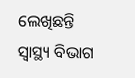ଲେଖିଛନ୍ତି ସ୍ବାସ୍ଥ୍ୟ ବିଭାଗ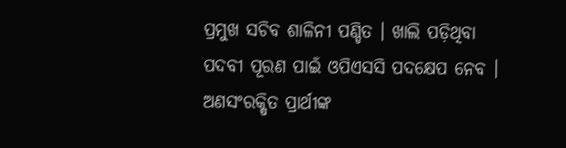ପ୍ରମୁଖ ସଚିବ ଶାଳିନୀ ପଣ୍ଡିତ । ଖାଲି ପଡ଼ିଥିବା ପଦବୀ ପୂରଣ ପାଇଁ ଓପିଏସସି ପଦକ୍ଷେପ ନେବ । ଅଣସଂରକ୍ଷିତ ପ୍ରାର୍ଥୀଙ୍କ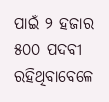ପାଇଁ ୨ ହଜାର ୫୦୦ ପଦବୀ ରହିଥିବାବେଳେ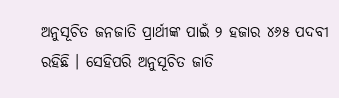ଅନୁସୂଚିତ ଜନଜାତି ପ୍ରାର୍ଥୀଙ୍କ ପାଇଁ ୨ ହଜାର ୪୬୫ ପଦବୀ ରହିଛି । ସେହିପରି ଅନୁସୂଚିତ ଜାତି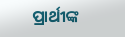ପ୍ରାର୍ଥୀଙ୍କ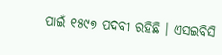ପାଇଁ ୧୫୯୭ ପଦବୀ ରହିଛି । ଏସଇବିସି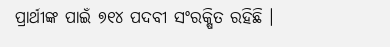ପ୍ରାର୍ଥୀଙ୍କ ପାଇଁ ୭୧୪ ପଦବୀ ସଂରକ୍ଷିତ ରହିଛି ।